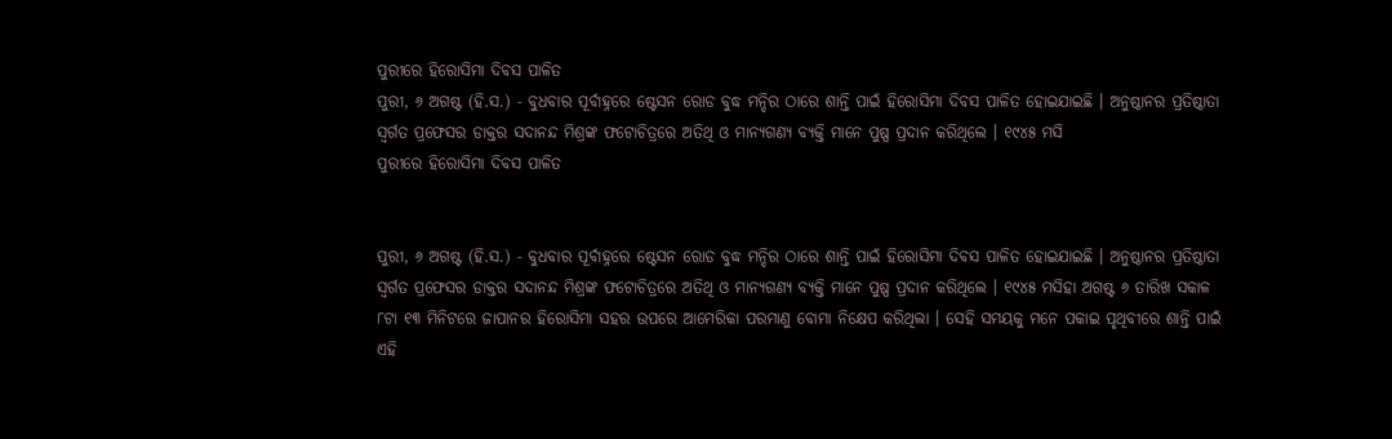ପୁରୀରେ ହିରୋସିମା ଦିବସ ପାଳିତ
ପୁରୀ, ୬ ଅଗଷ୍ଟ (ହି.ସ.) - ବୁଧବାର ପୂର୍ବାହ୍ନରେ ଷ୍ଟେସନ ରୋଡ ବୁଦ୍ଧ ମନ୍ଦିର ଠାରେ ଶାନ୍ତି ପାଇଁ ହିରୋସିମା ଦିବସ ପାଳିତ ହୋଇଯାଇଛି । ଅନୁଷ୍ଠାନର ପ୍ରତିଷ୍ଠାତା ସ୍ୱର୍ଗତ ପ୍ରଫେସର ଡାକ୍ତର ସଦାନନ୍ଦ ମିଶ୍ରଙ୍କ ଫଟୋଚିତ୍ରରେ ଅତିଥି ଓ ମାନ୍ୟଗଣ୍ୟ ବ୍ୟକ୍ତି ମାନେ ପୁଷ୍ପ ପ୍ରଦାନ କରିଥିଲେ । ୧୯୪୫ ମସି
ପୁରୀରେ ହିରୋସିମା ଦିବସ ପାଳିତ


ପୁରୀ, ୬ ଅଗଷ୍ଟ (ହି.ସ.) - ବୁଧବାର ପୂର୍ବାହ୍ନରେ ଷ୍ଟେସନ ରୋଡ ବୁଦ୍ଧ ମନ୍ଦିର ଠାରେ ଶାନ୍ତି ପାଇଁ ହିରୋସିମା ଦିବସ ପାଳିତ ହୋଇଯାଇଛି । ଅନୁଷ୍ଠାନର ପ୍ରତିଷ୍ଠାତା ସ୍ୱର୍ଗତ ପ୍ରଫେସର ଡାକ୍ତର ସଦାନନ୍ଦ ମିଶ୍ରଙ୍କ ଫଟୋଚିତ୍ରରେ ଅତିଥି ଓ ମାନ୍ୟଗଣ୍ୟ ବ୍ୟକ୍ତି ମାନେ ପୁଷ୍ପ ପ୍ରଦାନ କରିଥିଲେ । ୧୯୪୫ ମସିହା ଅଗଷ୍ଟ ୬ ତାରିଖ ସକାଳ ୮ଟା ୧୩ ମିନିଟରେ ଜାପାନର ହିରୋସିମା ସହର ଉପରେ ଆମେରିକା ପରମାଣୁ ବୋମା ନିକ୍ଷେପ କରିଥିଲା । ସେହି ସମୟକୁ ମନେ ପକାଇ ପୃଥିବୀରେ ଶାନ୍ତି ପାଇଁ ଏହି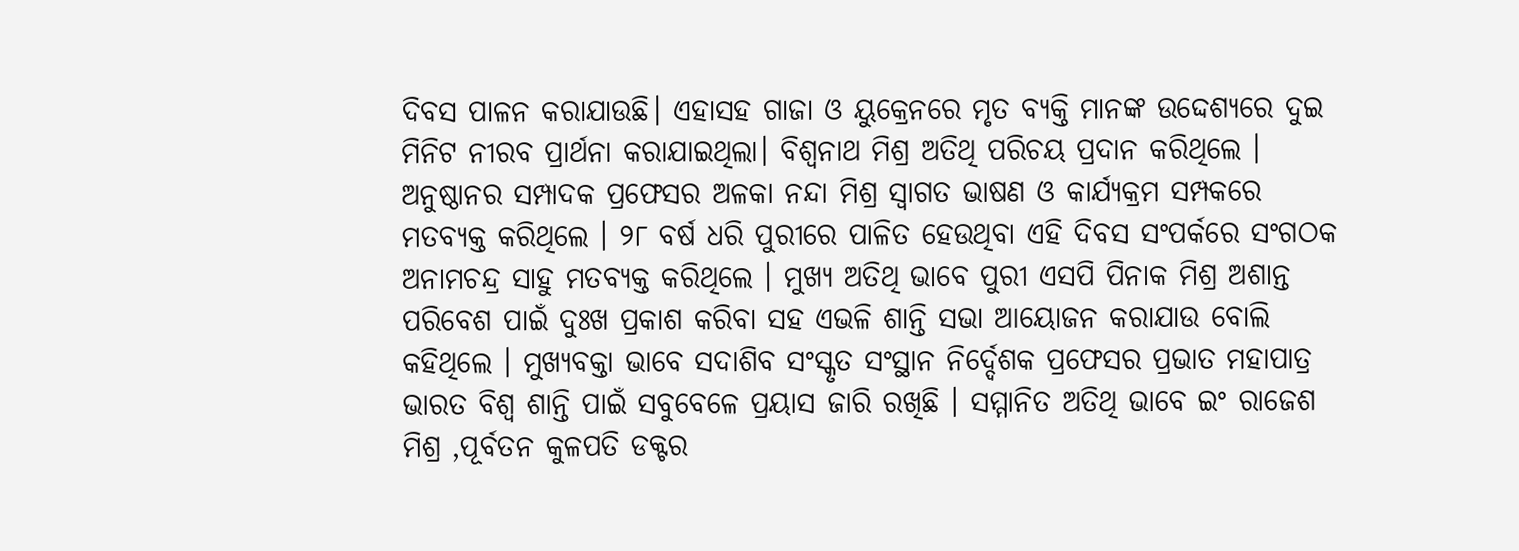ଦିବସ ପାଳନ କରାଯାଉଛି। ଏହାସହ ଗାଜା ଓ ୟୁକ୍ରେନରେ ମୃତ ବ୍ୟକ୍ତି ମାନଙ୍କ ଉଦ୍ଦେଶ୍ୟରେ ଦୁଇ ମିନିଟ ନୀରବ ପ୍ରାର୍ଥନା କରାଯାଇଥିଲା। ବିଶ୍ୱନାଥ ମିଶ୍ର ଅତିଥି ପରିଚୟ ପ୍ରଦାନ କରିଥିଲେ । ଅନୁଷ୍ଠାନର ସମ୍ପାଦକ ପ୍ରଫେସର ଅଳକା ନନ୍ଦା ମିଶ୍ର ସ୍ୱାଗତ ଭାଷଣ ଓ କାର୍ଯ୍ୟକ୍ରମ ସମ୍ପକରେ ମତବ୍ୟକ୍ତ କରିଥିଲେ । ୨୮ ବର୍ଷ ଧରି ପୁରୀରେ ପାଳିତ ହେଉଥିବା ଏହି ଦିବସ ସଂପର୍କରେ ସଂଗଠକ ଅନାମଚନ୍ଦ୍ର ସାହୁ ମତବ୍ୟକ୍ତ କରିଥିଲେ । ମୁଖ୍ୟ ଅତିଥି ଭାବେ ପୁରୀ ଏସପି ପିନାକ ମିଶ୍ର ଅଶାନ୍ତ ପରିବେଶ ପାଇଁ ଦୁଃଖ ପ୍ରକାଶ କରିବା ସହ ଏଭଳି ଶାନ୍ତି ସଭା ଆୟୋଜନ କରାଯାଉ ବୋଲି କହିଥିଲେ । ମୁଖ୍ୟବକ୍ତା ଭାବେ ସଦାଶିବ ସଂସ୍କୃତ ସଂସ୍ଥାନ ନିର୍ଦ୍ଦେଶକ ପ୍ରଫେସର ପ୍ରଭାତ ମହାପାତ୍ର ଭାରତ ବିଶ୍ୱ ଶାନ୍ତି ପାଇଁ ସବୁବେଳେ ପ୍ରୟାସ ଜାରି ରଖିଛି । ସମ୍ମାନିତ ଅତିଥି ଭାବେ ଇଂ ରାଜେଶ ମିଶ୍ର ,ପୂର୍ବତନ କୁଳପତି ଡକ୍ଟର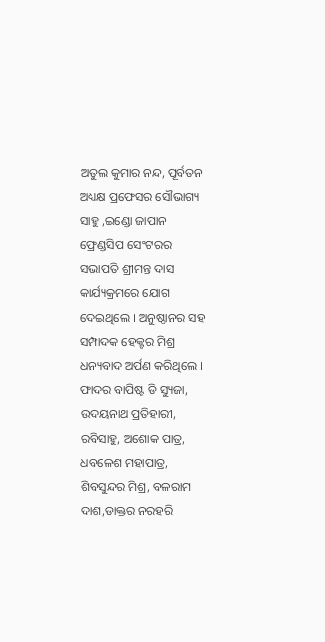ଅତୁଲ କୁମାର ନନ୍ଦ, ପୂର୍ବତନ ଅଧ୍ୟକ୍ଷ ପ୍ରଫେସର ସୌଭାଗ୍ୟ ସାହୁ ,ଇଣ୍ଡୋ ଜାପାନ ଫ୍ରେଣ୍ଡସିପ ସେଂଟରର ସଭାପତି ଶ୍ରୀମନ୍ତ ଦାସ କାର୍ଯ୍ୟକ୍ରମରେ ଯୋଗ ଦେଇଥିଲେ । ଅନୁଷ୍ଠାନର ସହ ସମ୍ପାଦକ ହେକ୍ଟର ମିଶ୍ର ଧନ୍ୟବାଦ ଅର୍ପଣ କରିଥିଲେ । ଫାଦର ବାପିଷ୍ଟ ଡି ସ୍ୟୁଜା, ଉଦୟନାଥ ପ୍ରତିହାରୀ, ରବିସାହୁ, ଅଶୋକ ପାତ୍ର, ଧବଳେଶ ମହାପାତ୍ର, ଶିବସୁନ୍ଦର ମିଶ୍ର, ବଳରାମ ଦାଶ,ଡାକ୍ତର ନରହରି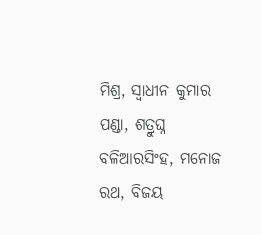ମିଶ୍ର, ସ୍ୱାଧୀନ କୁମାର ପଣ୍ଡା, ଶତ୍ରୁଘ୍ନ ବଳିଆରସିଂହ, ମନୋଜ ରଥ, ବିଜୟ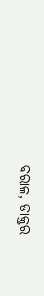ବରାଳ, ଡାକ୍ତର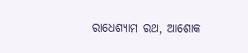ରାଧେଶ୍ୟାମ ରଥ, ଆଶୋକ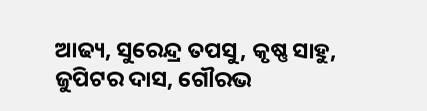ଆଢ୍ୟ, ସୁରେନ୍ଦ୍ର ତପସୁ, କୃଷ୍ଣ ସାହୁ, ଜୁପିଟର ଦାସ, ଗୌରଭ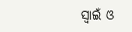ସ୍ୱାଇଁ ଓ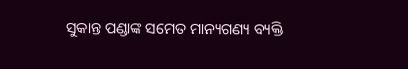ସୁକାନ୍ତ ପଣ୍ଡାଙ୍କ ସମେତ ମାନ୍ୟଗଣ୍ୟ ବ୍ୟକ୍ତି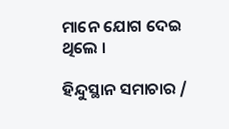ମାନେ ଯୋଗ ଦେଇ ଥିଲେ ।

ହିନ୍ଦୁସ୍ଥାନ ସମାଚାର /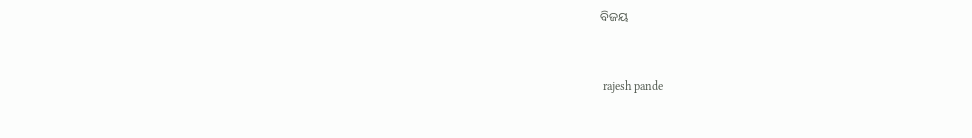ବିଜୟ


 rajesh pande